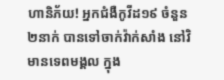ហានិភ័យ! អ្នកជំងឺកូវីដ១៩ ចំនួន ២នាក់ បានទៅចាក់វ៉ាក់សាំង នៅវិមានទេពមង្គល ក្នុង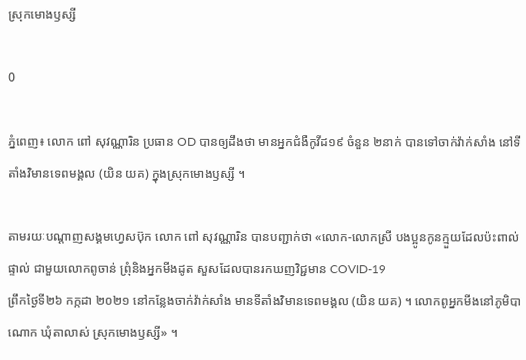ស្រុកមោងឫស្សី

0

ភ្នំពេញ៖ លោក ពៅ សុវណ្ណារិន ប្រធាន OD បានឲ្យដឹងថា មានអ្នកជំងឺកូវីដ១៩ ចំនួន ២នាក់ បានទៅចាក់វ៉ាក់សាំង នៅទីតាំងវិមានទេពមង្គល (យិន យគ) ក្នុងស្រុកមោងឫស្សី ។

តាមរយៈបណ្ដាញសង្គមហ្វេសប៊ុក លោក ពៅ សុវណ្ណារិន បានបញ្ជាក់ថា «លោក-លោកស្រី បងប្អូនកូនក្មួយដែលប៉ះពាល់ផ្ទាល់ ជាមួយលោកពូចាន់ ព្រុំនិងអ្នកមីងដូត សួសដែលបានរកឃញវិជ្ជមាន COVID-19
ព្រឹកថ្ងៃទី២៦ កក្កដា ២០២១ នៅកន្លែងចាក់វ៉ាក់សាំង មានទីតាំងវិមានទេពមង្គល (យិន យគ) ។ លោកពូអ្នកមីងនៅភូមិបាណោក ឃុំតាលាស់ ស្រុកមោងឫស្សី» ។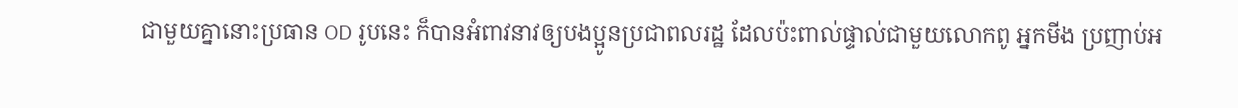ជាមួយគ្នានោះប្រធាន OD រូបនេះ ក៏បានអំពាវនាវឲ្យបងប្អូនប្រជាពលរដ្ឋ ដែលប៉ះពាល់ផ្ទាល់ជាមួយលោកពូ អ្នកមីង ប្រញាប់អ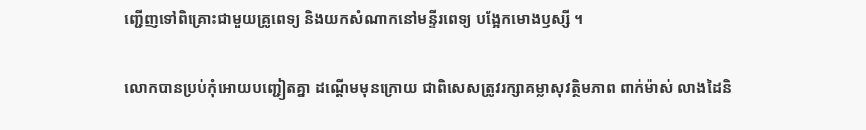ញ្ជើញទៅពិគ្រោះជាមួយគ្រូពេទ្យ និងយកសំណាកនៅមន្ទីរពេទ្យ បង្អែកមោងឫស្សី ។

លោកបានប្រប់កុំអោយបញ្ជៀតគ្នា ដណ្តើមមុនក្រោយ ជាពិសេសត្រូវរក្សាគម្លាសុវត្ថិមភាព ពាក់ម៉ាស់ លាងដៃនិ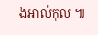ងអាល់កុល ៕